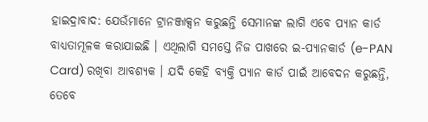ହାଇଦ୍ରାବାଦ: ଯେଉଁମାନେ ଟ୍ରାନଞ୍ଜାକ୍ସନ କରୁଛନ୍ତି ସେମାନଙ୍କ ଲାଗି ଏବେ ପ୍ୟାନ କାର୍ଡ ବାଧ୍ୟତାମୂଳକ କରାଯାଇଛି । ଏଥିଲାଗି ସମସ୍ତେ ନିଜ ପାଖରେ ଇ-ପ୍ୟାନକାର୍ଡ (e-PAN Card) ରଖିବା ଆବଶ୍ୟକ । ଯଦି କେହି ବ୍ୟକ୍ତି ପ୍ୟାନ କାର୍ଡ ପାଇଁ ଆବେଦନ କରୁଛନ୍ତି, ତେବେ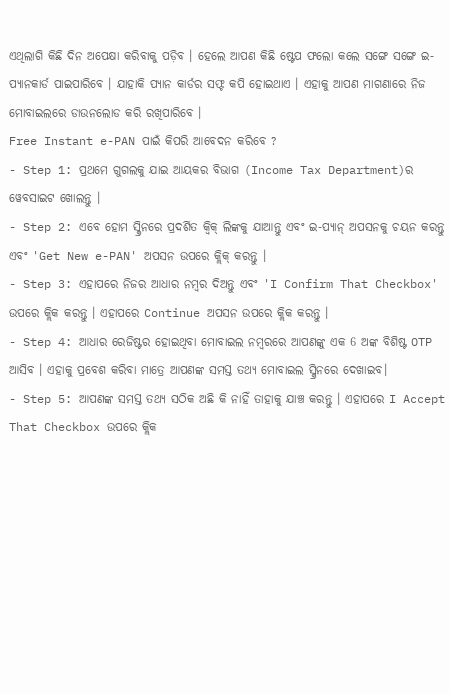ଏଥିଲାଗି କିଛି ଦିନ ଅପେକ୍ଷା କରିବାକୁ ପଡ଼ିବ । ହେଲେ ଆପଣ କିଛି ଷ୍ଟେପ ଫଲୋ କଲେ ସଙ୍ଗେ ସଙ୍ଗେ ଇ-ପ୍ୟାନକାର୍ଡ ପାଇପାରିବେ । ଯାହାକି ପ୍ୟାନ କାର୍ଡର ସଫ୍ଟ କପି ହୋଇଥାଏ । ଏହାକୁ ଆପଣ ମାଗଣାରେ ନିଜ ମୋବାଇଲରେ ଡାଉନଲୋଡ କରି ରଖିପାରିବେ ।
Free Instant e-PAN ପାଇଁ କିପରି ଆବେଦନ କରିବେ ?
- Step 1: ପ୍ରଥମେ ଗୁଗଲକୁ ଯାଇ ଆୟକର ବିଭାଗ (Income Tax Department)ର ୱେବସାଇଟ ଖୋଲନ୍ତୁ ।
- Step 2: ଏବେ ହୋମ ସ୍କ୍ରିନରେ ପ୍ରଦର୍ଶିତ କ୍ବିକ୍ ଲିଙ୍କକୁ ଯାଆନ୍ତୁ ଏବଂ ଇ-ପ୍ୟାନ୍ ଅପସନକୁ ଚୟନ କରନ୍ତୁ ଏବଂ 'Get New e-PAN' ଅପସନ ଉପରେ କ୍ଲିକ୍ କରନ୍ତୁ ।
- Step 3: ଏହାପରେ ନିଜର ଆଧାର ନମ୍ବର ଦିଅନ୍ତୁ ଏବଂ 'I Confirm That Checkbox' ଉପରେ କ୍ଲିକ କରନ୍ତୁ । ଏହାପରେ Continue ଅପସନ ଉପରେ କ୍ଲିକ କରନ୍ତୁ ।
- Step 4: ଆଧାର ରେଜିଷ୍ଟର ହୋଇଥିବା ମୋବାଇଲ ନମ୍ବରରେ ଆପଣଙ୍କୁ ଏକ 6 ଅଙ୍କ ବିଶିଷ୍ଟ OTP ଆସିବ । ଏହାକୁ ପ୍ରବେଶ କରିବା ମାତ୍ରେ ଆପଣଙ୍କ ସମସ୍ତ ତଥ୍ୟ ମୋବାଇଲ ସ୍କ୍ରିନରେ ଦେଖାଇବ।
- Step 5: ଆପଣଙ୍କ ସମସ୍ତ ତଥ୍ୟ ସଠିକ ଅଛି କି ନାହିଁ ତାହାକୁ ଯାଞ୍ଚ କରନ୍ତୁ । ଏହାପରେ I Accept That Checkbox ଉପରେ କ୍ଲିକ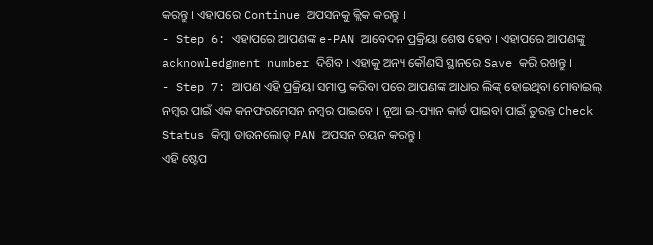କରନ୍ତୁ । ଏହାପରେ Continue ଅପସନକୁ କ୍ଲିକ କରନ୍ତୁ ।
- Step 6: ଏହାପରେ ଆପଣଙ୍କ e-PAN ଆବେଦନ ପ୍ରକ୍ରିୟା ଶେଷ ହେବ । ଏହାପରେ ଆପଣଙ୍କୁ acknowledgment number ଦିଶିବ । ଏହାକୁ ଅନ୍ୟ କୌଣସି ସ୍ଥାନରେ Save କରି ରଖନ୍ତୁ ।
- Step 7: ଆପଣ ଏହି ପ୍ରକ୍ରିୟା ସମାପ୍ତ କରିବା ପରେ ଆପଣଙ୍କ ଆଧାର ଲିଙ୍କ୍ ହୋଇଥିବା ମୋବାଇଲ୍ ନମ୍ବର ପାଇଁ ଏକ କନଫରମେସନ ନମ୍ବର ପାଇବେ । ନୂଆ ଇ-ପ୍ୟାନ କାର୍ଡ ପାଇବା ପାଇଁ ତୁରନ୍ତ Check Status କିମ୍ବା ଡାଉନଲୋଡ୍ PAN ଅପସନ ଚୟନ କରନ୍ତୁ ।
ଏହି ଷ୍ଟେପ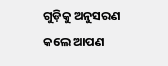ଗୁଡ଼ିକୁ ଅନୁସରଣ କଲେ ଆପଣ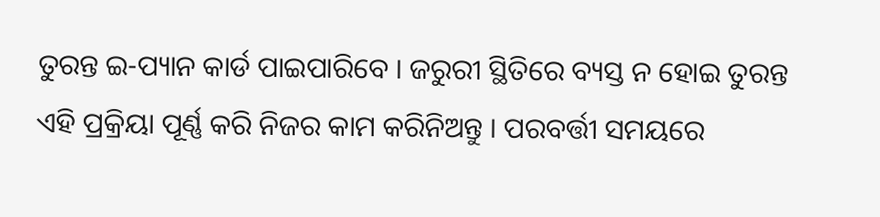ତୁରନ୍ତ ଇ-ପ୍ୟାନ କାର୍ଡ ପାଇପାରିବେ । ଜରୁରୀ ସ୍ଥିତିରେ ବ୍ୟସ୍ତ ନ ହୋଇ ତୁରନ୍ତ ଏହି ପ୍ରକ୍ରିୟା ପୂର୍ଣ୍ଣ କରି ନିଜର କାମ କରିନିଅନ୍ତୁ । ପରବର୍ତ୍ତୀ ସମୟରେ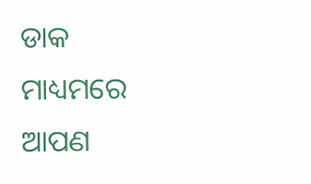ଡାକ ମାଧ୍ୟମରେ ଆପଣ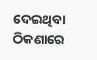ଦେଇଥିବା ଠିକଣାରେ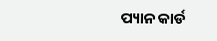ପ୍ୟାନ କାର୍ଡ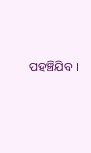ପହଞ୍ଚିଯିବ ।